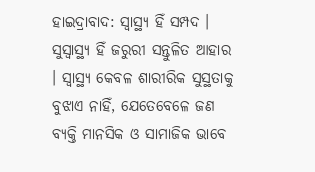ହାଇଦ୍ରାବାଦ: ସ୍ବାସ୍ଥ୍ୟ ହିଁ ସମ୍ପଦ । ସୁସ୍ବାସ୍ଥ୍ୟ ହିଁ ଜରୁରୀ ସନ୍ତୁଳିତ ଆହାର । ସ୍ବାସ୍ଥ୍ୟ କେବଳ ଶାରୀରିକ ସୁସ୍ଥତାକୁ ବୁଝାଏ ନାହିଁ, ଯେତେବେଳେ ଜଣ ବ୍ୟକ୍ତି ମାନସିକ ଓ ସାମାଜିକ ଭାବେ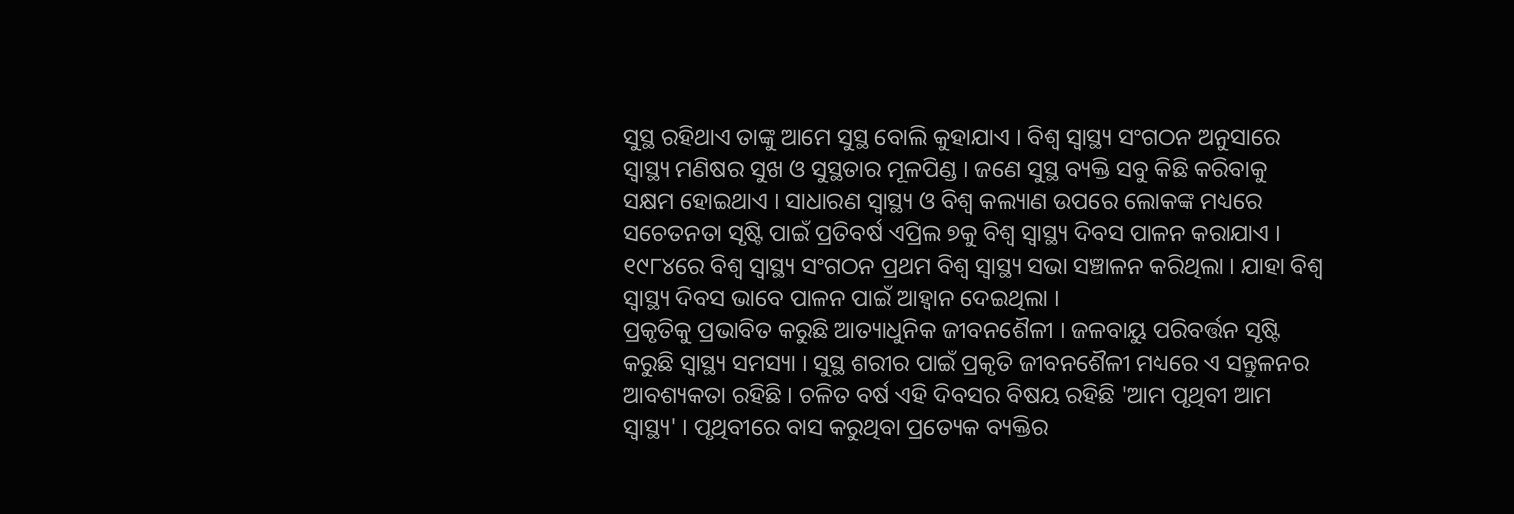ସୁସ୍ଥ ରହିଥାଏ ତାଙ୍କୁ ଆମେ ସୁସ୍ଥ ବୋଲି କୁହାଯାଏ । ବିଶ୍ବ ସ୍ବାସ୍ଥ୍ୟ ସଂଗଠନ ଅନୁସାରେ ସ୍ବାସ୍ଥ୍ୟ ମଣିଷର ସୁଖ ଓ ସୁସ୍ଥତାର ମୂଳପିଣ୍ଡ । ଜଣେ ସୁସ୍ଥ ବ୍ୟକ୍ତି ସବୁ କିଛି କରିବାକୁ ସକ୍ଷମ ହୋଇଥାଏ । ସାଧାରଣ ସ୍ବାସ୍ଥ୍ୟ ଓ ବିଶ୍ବ କଲ୍ୟାଣ ଉପରେ ଲୋକଙ୍କ ମଧ୍ୟରେ ସଚେତନତା ସୃଷ୍ଟି ପାଇଁ ପ୍ରତିବର୍ଷ ଏପ୍ରିଲ ୭କୁ ବିଶ୍ବ ସ୍ବାସ୍ଥ୍ୟ ଦିବସ ପାଳନ କରାଯାଏ । ୧୯୮୪ରେ ବିଶ୍ବ ସ୍ବାସ୍ଥ୍ୟ ସଂଗଠନ ପ୍ରଥମ ବିଶ୍ବ ସ୍ବାସ୍ଥ୍ୟ ସଭା ସଞ୍ଚାଳନ କରିଥିଲା । ଯାହା ବିଶ୍ବ ସ୍ବାସ୍ଥ୍ୟ ଦିବସ ଭାବେ ପାଳନ ପାଇଁ ଆହ୍ବାନ ଦେଇଥିଲା ।
ପ୍ରକୃତିକୁ ପ୍ରଭାବିତ କରୁଛି ଆତ୍ୟାଧୁନିକ ଜୀବନଶୈଳୀ । ଜଳବାୟୁ ପରିବର୍ତ୍ତନ ସୃଷ୍ଟି କରୁଛି ସ୍ବାସ୍ଥ୍ୟ ସମସ୍ୟା । ସୁସ୍ଥ ଶରୀର ପାଇଁ ପ୍ରକୃତି ଜୀବନଶୈଳୀ ମଧ୍ୟରେ ଏ ସନ୍ତୁଳନର ଆବଶ୍ୟକତା ରହିଛି । ଚଳିତ ବର୍ଷ ଏହି ଦିବସର ବିଷୟ ରହିଛି 'ଆମ ପୃଥିବୀ ଆମ ସ୍ବାସ୍ଥ୍ୟ' । ପୃଥିବୀରେ ବାସ କରୁଥିବା ପ୍ରତ୍ୟେକ ବ୍ୟକ୍ତିର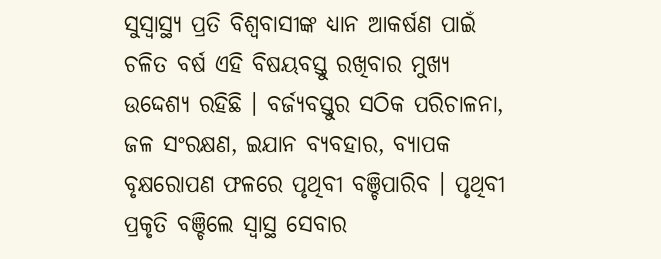ସୁସ୍ବାସ୍ଥ୍ୟ ପ୍ରତି ବିଶ୍ବବାସୀଙ୍କ ଧ୍ୟାନ ଆକର୍ଷଣ ପାଇଁ ଚଳିତ ବର୍ଷ ଏହି ବିଷୟବସ୍ତୁ ରଖିବାର ମୁଖ୍ୟ ଉଦ୍ଦେଶ୍ୟ ରହିଛି । ବର୍ଜ୍ୟବସ୍ତୁର ସଠିକ ପରିଚାଳନା, ଜଳ ସଂରକ୍ଷଣ, ଇଯାନ ବ୍ୟବହାର, ବ୍ୟାପକ ବୃକ୍ଷରୋପଣ ଫଳରେ ପୃଥିବୀ ବଞ୍ଚିପାରିବ । ପୃଥିବୀ ପ୍ରକୃତି ବଞ୍ଚିଲେ ସ୍ବାସ୍ଥ ସେବାର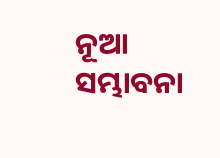ନୂଆ ସମ୍ଭାବନା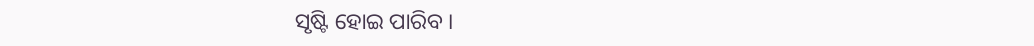ସୃଷ୍ଟି ହୋଇ ପାରିବ ।